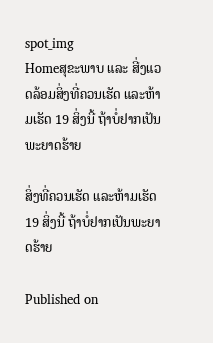spot_img
Homeສຸຂະພາບ ແລະ ສີ່ງແວດລ້ອມສິ່ງທີ່ຄວນເຮັດ ແລະຫ້າມເຮັດ 19 ສິ່ງນີ້ ຖ້າບໍ່ຢາກເປັນພະຍາດຮ້າຍ

ສິ່ງທີ່ຄວນເຮັດ ແລະຫ້າມເຮັດ 19 ສິ່ງນີ້ ຖ້າບໍ່ຢາກເປັນພະຍາດຮ້າຍ

Published on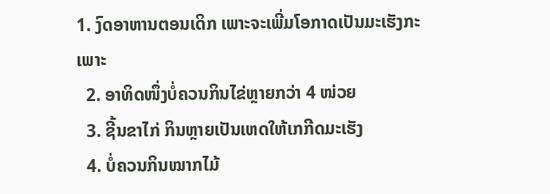1. ງົດອາຫານຕອນເດິກ ເພາະຈະເພີ່ມໂອກາດເປັນມະເຮັງກະເພາະ
  2. ອາທິດໜຶ່ງບໍ່ຄວນກິນໄຂ່ຫຼາຍກວ່າ 4 ໜ່ວຍ
  3. ຊີ້ນຂາໄກ່ ກິນຫຼາຍເປັນເຫດໃຫ້ເກກີດມະເຮັງ
  4. ບໍ່ຄວນກິນໝາກໄມ້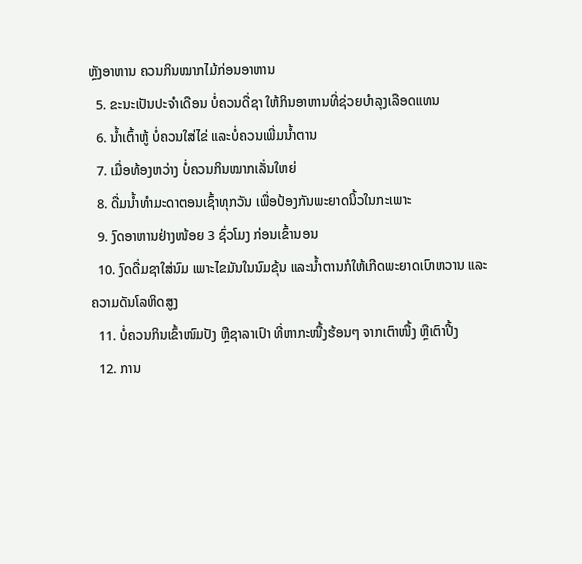ຫຼັງອາຫານ ຄວນກິນໝາກໄມ້ກ່ອນອາຫານ
  5. ຂະນະເປັນປະຈໍາເດືອນ ບໍ່ຄວນດື່ຊາ ໃຫ້ກິນອາຫານທີ່ຊ່ວຍບໍາລຸງເລືອດແທນ
  6. ນໍ້າເຕົ້າຫູ້ ບໍ່ຄວນໃສ່ໄຂ່ ແລະບໍ່ຄວນເພີ່ມນໍ້າຕານ
  7. ເມື່ອທ້ອງຫວ່າງ ບໍ່ຄວນກິນໝາກເລັ່ນໃຫຍ່
  8. ດື່ມນໍ້າທໍາມະດາຕອນເຊົ້າທຸກວັນ ເພື່ອປ້ອງກັນພະຍາດນິ້ວໃນກະເພາະ
  9. ງົດອາຫານຢ່າງໜ້ອຍ 3 ຊົ່ວໂມງ ກ່ອນເຂົ້ານອນ
  10. ງົດດື່ມຊາໃສ່ນົມ ເພາະໄຂມັນໃນນົມຂຸ້ນ ແລະນໍ້າຕານກໍໃຫ້ເກີດພະຍາດເບົາຫວານ ແລະຄວາມດັນໂລຫິດສູງ
  11. ບໍ່ຄວນກິນເຂົ້າໜົມປັງ ຫຼືຊາລາເປົາ ທີ່ຫາກະໜື້ງຮ້ອນໆ ຈາກເຕົາໜື້ງ ຫຼືເຕົາປີ້ງ
  12. ການ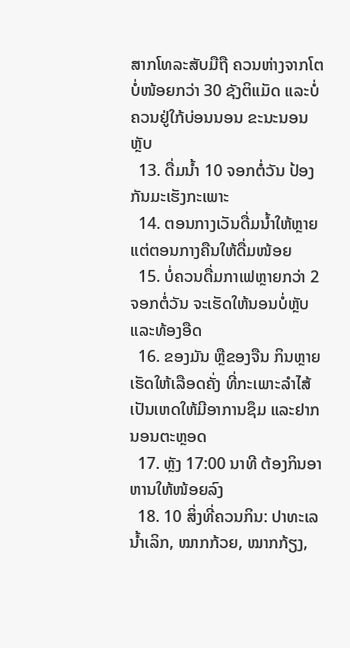ສາກໂທລະສັບມືຖື ຄວນຫ່າງຈາກໂຕ ບໍ່ໜ້ອຍກວ່າ 30 ຊັງຕິແມັດ ແລະບໍ່ຄວນຢູ່ໃກ້ບ່ອນນອນ ຂະນະນອນຫຼັບ
  13. ດື່ມນໍ້າ 10 ຈອກຕໍ່ວັນ ປ້ອງກັນມະເຮັງກະເພາະ
  14. ຕອນກາງເວັນດື່ມນໍ້າໃຫ້ຫຼາຍ ແຕ່ຕອນກາງຄືນໃຫ້ດື່ມໜ້ອຍ
  15. ບໍ່ຄວນດື່ມກາເຟຫຼາຍກວ່າ 2 ຈອກຕໍ່ວັນ ຈະເຮັດໃຫ້ນອນບໍ່ຫຼັບ ແລະທ້ອງອືດ
  16. ຂອງມັນ ຫຼືຂອງຈືນ ກິນຫຼາຍເຮັດໃຫ້ເລືອດຄັ່ງ ທີ່ກະເພາະລໍາໄສ້ ເປັນເຫດໃຫ້ມີອາການຊຶມ ແລະຢາກນອນຕະຫຼອດ
  17. ຫຼັງ 17:00 ນາທີ ຕ້ອງກິນອາຫານໃຫ້ໜ້ອຍລົງ
  18. 10 ສິ່ງທີ່ຄວນກິນ: ປາທະເລນໍ້າເລິກ, ໝາກກ້ວຍ, ໝາກກ້ຽງ,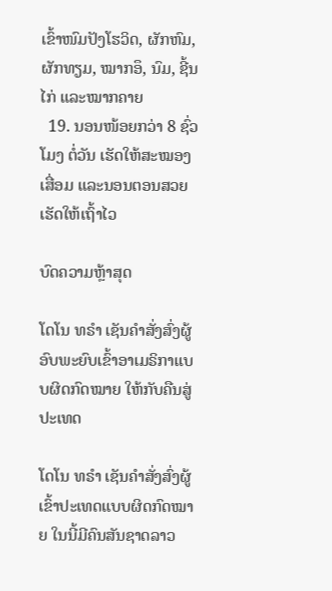ເຂົ້າໜົມປັງໂຮວິດ, ຜັກຫົມ, ຜັກທຽມ, ໝາກອຶ, ນົມ, ຊີ້ນໄກ່ ແລະໝາກຄາຍ
  19. ນອນໜ້ອຍກວ່າ 8 ຊົ່ວໂມງ ຕໍ່ວັນ ເຮັດໃຫ້ສະໝອງເສື່ອມ ແລະນອນຕອນສວຍເຮັດໃຫ້ເຖົ້າໄວ

ບົດຄວາມຫຼ້າສຸດ

ໂດໂນ ທຣໍາ ເຊັນຄໍາສັ່ງສົ່ງຜູ້ອົບພະຍົບເຂົ້າອາເມຣິກາແບບຜິດກົດໝາຍ ໃຫ້ກັບຄືນສູ່ປະເທດ

ໂດໂນ ທຣໍາ ເຊັນຄໍາສັ່ງສົ່ງຜູ້ເຂົ້າປະເທດແບບຜິດກົດໝາຍ ໃນນີ້ມີຄົນສັນຊາດລາວ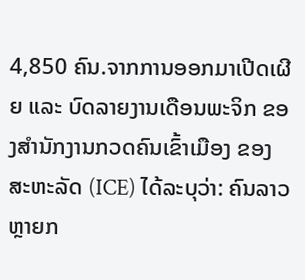4,850 ຄົນ.ຈາກການອອກມາເປີດເຜີຍ ແລະ ບົດລາຍງານເດືອນພະຈິກ ຂອງສຳນັກງານກວດຄົນເຂົ້າເມືອງ ຂອງສະຫະລັດ (ICE) ໄດ້ລະບຸວ່າ: ຄົນລາວຫຼາຍກ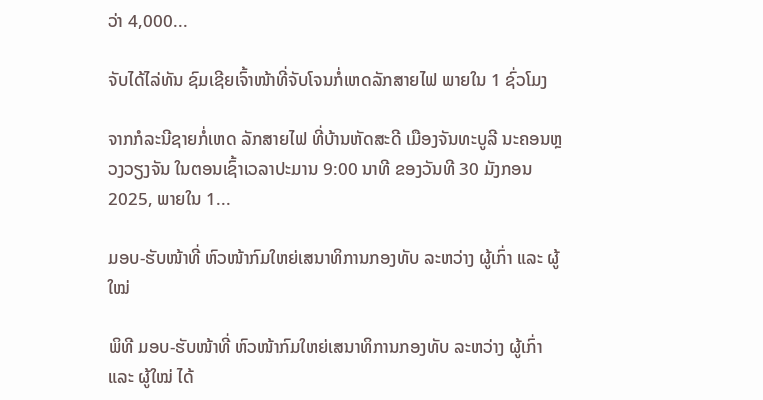ວ່າ 4,000...

ຈັບໄດ້ໄລ່ທັນ ຊົມເຊີຍເຈົ້າໜ້າທີ່ຈັບໂຈນກໍ່ເຫດລັກສາຍໄຟ ພາຍໃນ 1 ຊົ່ວໂມງ

ຈາກກໍລະນີຊາຍກໍ່ເຫດ ລັກສາຍໄຟ ທີ່ບ້ານຫັດສະດີ ເມືອງຈັນທະບູລີ ນະຄອນຫຼວງວຽງຈັນ ໃນຕອນເຊົ້າເວລາປະມານ 9:00 ນາທີ ຂອງວັນທີ 30 ມັງກອນ 2025, ພາຍໃນ 1...

ມອບ-ຮັບໜ້າທີ່ ຫົວໜ້າກົມໃຫຍ່ເສນາທິການກອງທັບ ລະຫວ່າງ ຜູ້ເກົ່າ ແລະ ຜູ້ໃໝ່

ພິທີ ມອບ-ຮັບໜ້າທີ່ ຫົວໜ້າກົມໃຫຍ່ເສນາທິການກອງທັບ ລະຫວ່າງ ຜູ້ເກົ່າ ແລະ ຜູ້ໃໝ່ ໄດ້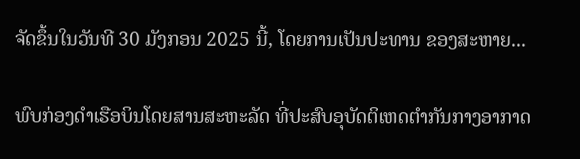ຈັດຂຶ້ນໃນວັນທີ 30 ມັງກອນ 2025 ນີ້, ໂດຍການເປັນປະທານ ຂອງສະຫາຍ...

ພົບກ່ອງດຳເຮືອບິນໂດຍສານສະຫະລັດ ທີ່ປະສົບອຸບັດຕິເຫດຕຳກັນກາງອາກາດ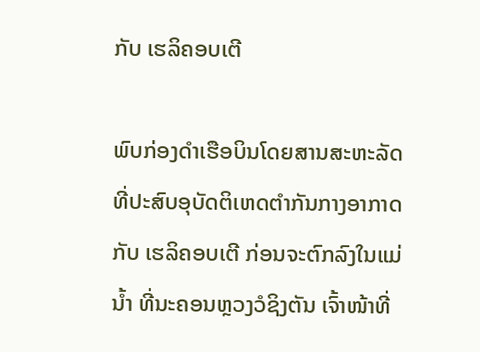ກັບ ເຮລິຄອບເຕີ

ພົບກ່ອງດຳເຮືອບິນໂດຍສານສະຫະລັດ ທີ່ປະສົບອຸບັດຕິເຫດຕຳກັນກາງອາກາດກັບ ເຮລິຄອບເຕີ ກ່ອນຈະຕົກລົງໃນແມ່ນ້ຳ ທີ່ນະຄອນຫຼວງວໍຊິງຕັນ ເຈົ້າໜ້າທີ່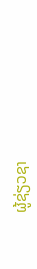ຜູ້ຊ່ຽວຊາ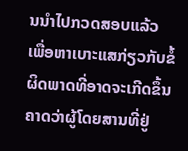ນນຳໄປກວດສອບແລ້ວ ເພື່ອຫາເບາະແສກ່ຽວກັບຂໍ້ຜິດພາດທີ່ອາດຈະເກີດຂຶ້ນ ຄາດວ່າຜູ້ໂດຍສານທີ່ຢູ່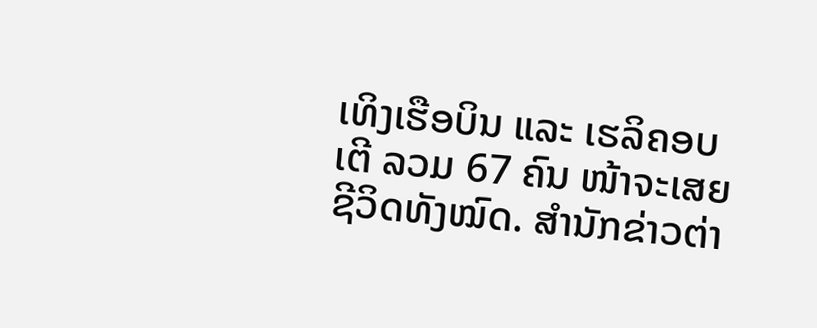ເທິງເຮືອບິນ ແລະ ເຮລິຄອບເຕີ ລວມ 67 ຄົນ ໜ້າຈະເສຍຊີວິດທັງໝົດ. ສຳນັກຂ່າວຕ່າ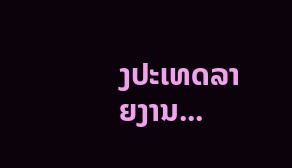ງປະເທດລາຍງານ...